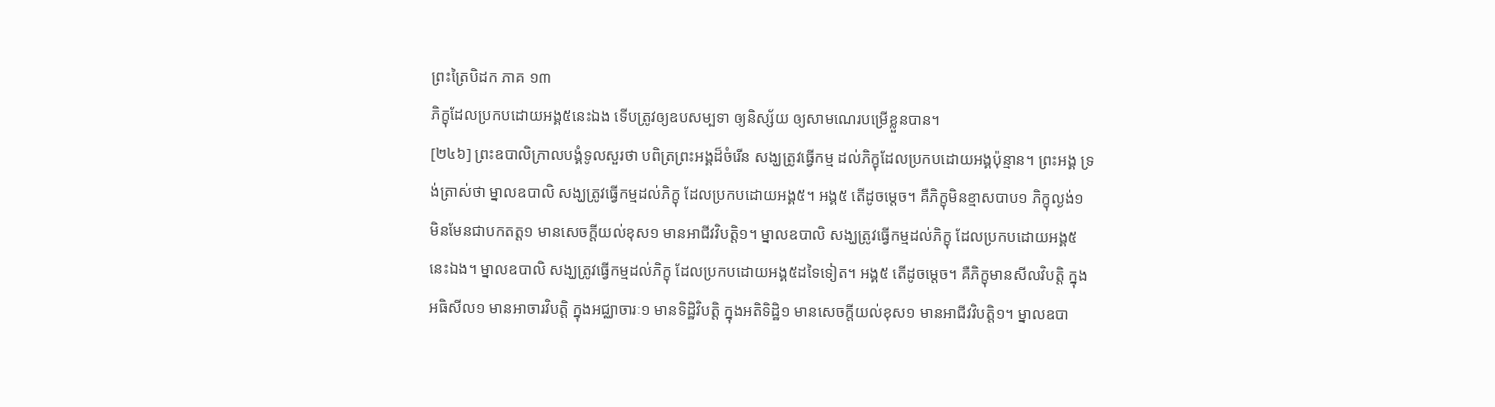ព្រះត្រៃបិដក ភាគ ១៣
ភិក្ខុដែលប្រកបដោយអង្គ៥នេះឯង ទើបត្រូវឲ្យឧបសម្បទា ឲ្យនិស្ស័យ ឲ្យសាមណេរបម្រើខ្លួនបាន។
[២៤៦] ព្រះឧបាលិក្រាលបង្គំទូលសួរថា បពិត្រព្រះអង្គដ៏ចំរើន សង្ឃត្រូវធ្វើកម្ម ដល់ភិក្ខុដែលប្រកបដោយអង្គប៉ុន្មាន។ ព្រះអង្គ ទ្រង់ត្រាស់ថា ម្នាលឧបាលិ សង្ឃត្រូវធ្វើកម្មដល់ភិក្ខុ ដែលប្រកបដោយអង្គ៥។ អង្គ៥ តើដូចម្តេច។ គឺភិក្ខុមិនខ្មាសបាប១ ភិក្ខុល្ងង់១ មិនមែនជាបកតត្ត១ មានសេចក្តីយល់ខុស១ មានអាជីវវិបត្តិ១។ ម្នាលឧបាលិ សង្ឃត្រូវធ្វើកម្មដល់ភិក្ខុ ដែលប្រកបដោយអង្គ៥នេះឯង។ ម្នាលឧបាលិ សង្ឃត្រូវធ្វើកម្មដល់ភិក្ខុ ដែលប្រកបដោយអង្គ៥ដទៃទៀត។ អង្គ៥ តើដូចម្តេច។ គឺភិក្ខុមានសីលវិបត្តិ ក្នុងអធិសីល១ មានអាចារវិបត្តិ ក្នុងអជ្ឈាចារៈ១ មានទិដ្ឋិវិបត្តិ ក្នុងអតិទិដ្ឋិ១ មានសេចក្តីយល់ខុស១ មានអាជីវវិបត្តិ១។ ម្នាលឧបា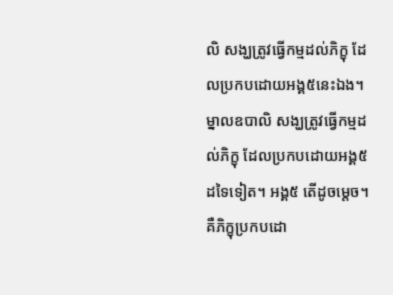លិ សង្ឃត្រូវធ្វើកម្មដល់ភិក្ខុ ដែលប្រកបដោយអង្គ៥នេះឯង។ ម្នាលឧបាលិ សង្ឃត្រូវធ្វើកម្មដល់ភិក្ខុ ដែលប្រកបដោយអង្គ៥ដទៃទៀត។ អង្គ៥ តើដូចម្តេច។ គឺភិក្ខុប្រកបដោ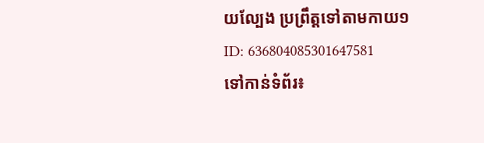យល្បែង ប្រព្រឹត្តទៅតាមកាយ១
ID: 636804085301647581
ទៅកាន់ទំព័រ៖